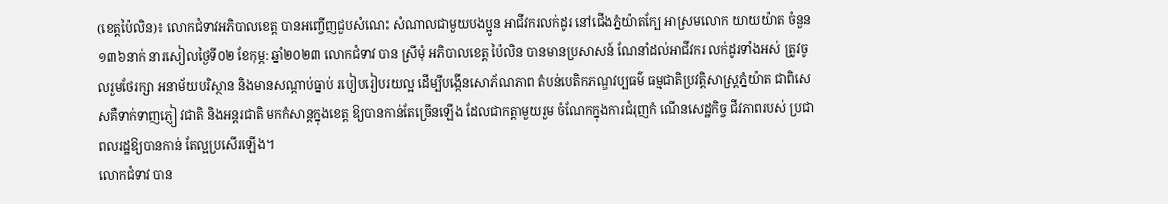(ខេត្តប៉ៃលិន)៖ លោកជំទាវអភិបាលខេត្ត បានអញ្ចើញជួបសំណេះ សំណាលជាមួយបងប្អូន អាជីវករលក់ដូរ នៅជើងភ្នំយ៉ាតក្បែ អាស្រមលោក យាយយ៉ាត ចំនួន ១៣៦នាក់ នារសៀលថ្ងៃទី០២ ខែកុម្ភ: ឆ្នាំ២០២៣ លោកជំទាវ បាន ស្រីមុំ អភិបាលខេត្ត ប៉ៃលិន បានមានប្រសាសន៍ ណែនាំដល់អាជីវករ លក់ដូរទាំងអស់ ត្រូវចូលរួមថែរក្សា អនាម័យបរិស្ថាន និងមានសណ្តាប់ធ្នាប់ របៀបរៀបរយល្អ ដើម្បីបង្កើនសោភ័ណភាព តំបន់បេតិកភណ្ឌវប្បធម៌ ធម្មជាតិប្រវត្តិសាស្ត្រភ្នំយ៉ាត ជាពិសេសគឺទាក់ទាញភ្ញៀ វជាតិ និងអន្តរជាតិ មកកំសាន្តក្នុងខេត្ត ឱ្យបានកាន់តែច្រើនឡើង ដែលជាកត្តាមួយរួម ចំណែកក្នុងការជំរុញកំ ណើនសេដ្ឋកិច្ច ជីវភាពរបស់ ប្រជាពលរដ្ឋឱ្យបានកាន់ តែល្អប្រសើរឡើង។
លោកជំទាវ បាន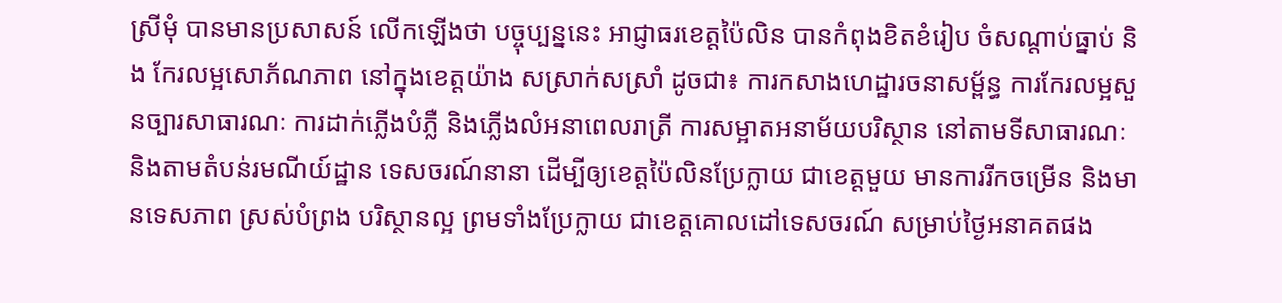ស្រីមុំ បានមានប្រសាសន៍ លើកឡើងថា បច្ចុប្បន្ននេះ អាជ្ញាធរខេត្តប៉ៃលិន បានកំពុងខិតខំរៀប ចំសណ្តាប់ធ្នាប់ និង កែរលម្អសោភ័ណភាព នៅក្នុងខេត្តយ៉ាង សស្រាក់សស្រាំ ដូចជា៖ ការកសាងហេដ្ឋារចនាសម្ព័ន្ធ ការកែរលម្អសួនច្បារសាធារណៈ ការដាក់ភ្លើងបំភ្លឺ និងភ្លើងលំអនាពេលរាត្រី ការសម្អាតអនាម័យបរិស្ថាន នៅតាមទីសាធារណៈ និងតាមតំបន់រមណីយ៍ដ្ឋាន ទេសចរណ៍នានា ដើម្បីឲ្យខេត្តប៉ៃលិនប្រែក្លាយ ជាខេត្តមួយ មានការរីកចម្រើន និងមានទេសភាព ស្រស់បំព្រង បរិស្ថានល្អ ព្រមទាំងប្រែក្លាយ ជាខេត្តគោលដៅទេសចរណ៍ សម្រាប់ថ្ងៃអនាគតផង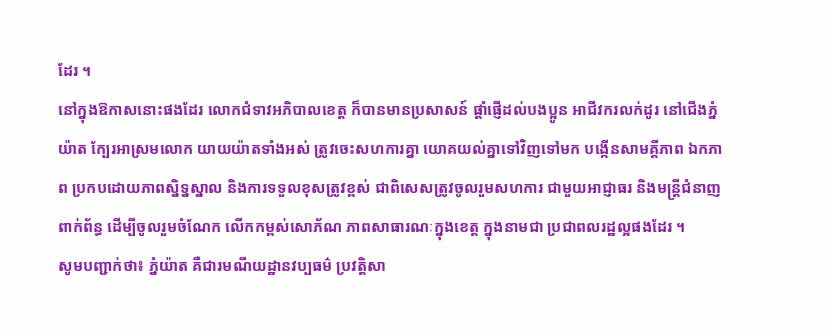ដែរ ។
នៅក្នុងឱកាសនោះផងដែរ លោកជំទាវអភិបាលខេត្ត ក៏បានមានប្រសាសន៍ ផ្តាំផ្ញើដល់បងប្អូន អាជីវករលក់ដូរ នៅជើងភ្នំយ៉ាត ក្បែរអាស្រមលោក យាយយ៉ាតទាំងអស់ ត្រូវចេះសហការគ្នា យោគយល់គ្នាទៅវិញទៅមក បង្កើនសាមគ្គីភាព ឯកភាព ប្រកបដោយភាពស្និទ្នស្នាល និងការទទួលខុសត្រូវខ្ពស់ ជាពិសេសត្រូវចូលរួមសហការ ជាមួយអាជ្ញាធរ និងមន្ត្រីជំនាញពាក់ព័ន្ធ ដើម្បីចូលរួមចំណែក លើកកម្ពស់សោភ័ណ ភាពសាធារណៈក្នុងខេត្ត ក្នុងនាមជា ប្រជាពលរដ្ឋល្អផងដែរ ។
សូមបញ្ជាក់ថា៖ ភ្នំយ៉ាត គឺជារមណីយដ្ឋានវប្បធម៌ ប្រវត្តិសា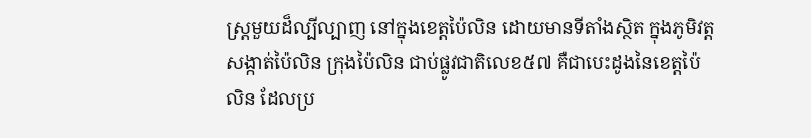ស្រ្តមួយដ៏ល្បីល្បាញ នៅក្នុងខេត្តប៉ៃលិន ដោយមានទីតាំងស្ថិត ក្នុងភូមិវត្ត សង្កាត់ប៉ៃលិន ក្រុងប៉ៃលិន ជាប់ផ្លូវជាតិលេខ៥៧ គឺជាបេះដូងនៃខេត្តប៉ៃលិន ដែលប្រ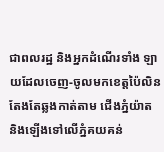ជាពលរដ្ឋ និងអ្នកដំណើរទាំង ឡាយដែលចេញ-ចូលមកខេត្តប៉ៃលិន តែងតែឆ្លងកាត់តាម ជើងភ្នំយ៉ាត និងឡើងទៅលើភ្នំគយគន់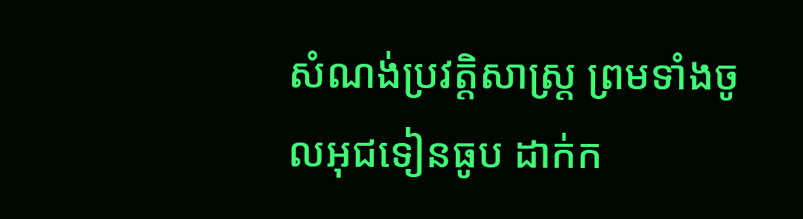សំណង់ប្រវត្តិសាស្រ្ត ព្រមទាំងចូលអុជទៀនធូប ដាក់ក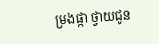ម្រងផ្កា ថ្វាយជូន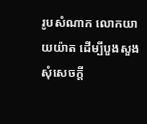រូបសំណាក លោកយាយយ៉ាត ដើម្បីបួងសួងសុំសេចក្តី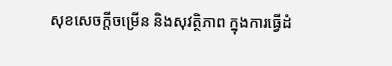សុខសេចក្តីចម្រើន និងសុវត្ថិភាព ក្នុងការធ្វើដំ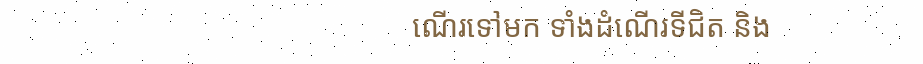ណើរទៅមក ទាំងដំណើរទីជិត និង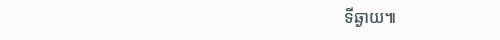ទីឆ្ងាយ៕